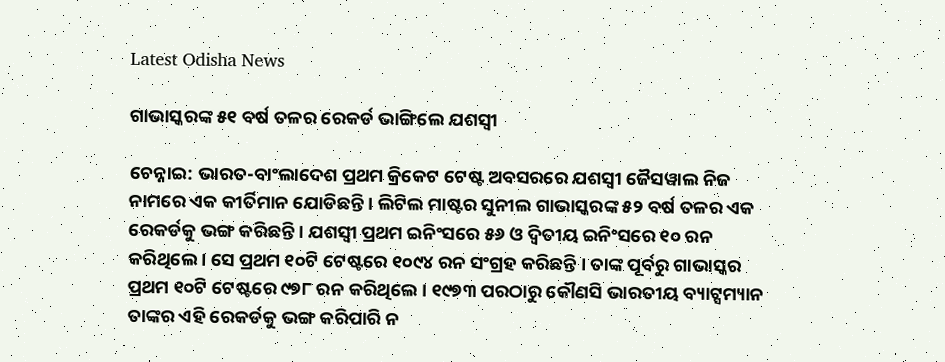Latest Odisha News

ଗାଭାସ୍କରଙ୍କ ୫୧ ବର୍ଷ ତଳର ରେକର୍ଡ ଭାଙ୍ଗିଲେ ଯଶସ୍ୱୀ

ଚେନ୍ନାଇ: ଭାରତ-ବାଂଲାଦେଶ ପ୍ରଥମ କ୍ରିକେଟ ଟେଷ୍ଟ ଅବସରରେ ଯଶସ୍ୱୀ ଜୈସୱାଲ ନିଜ ନାମରେ ଏକ କୀର୍ତିମାନ ଯୋଡିଛନ୍ତି । ଲିଟିଲ ମାଷ୍ଟର ସୁନୀଲ ଗାଭାସ୍କରଙ୍କ ୫୨ ବର୍ଷ ତଳର ଏକ ରେକର୍ଡକୁ ଭଙ୍ଗ କରିଛନ୍ତି । ଯଶସ୍ୱୀ ପ୍ରଥମ ଇନିଂସରେ ୫୬ ଓ ଦ୍ୱିତୀୟ ଇନିଂସରେ ୧୦ ରନ କରିଥିଲେ । ସେ ପ୍ରଥମ ୧୦ଟି ଟେଷ୍ଟରେ ୧୦୯୪ ରନ ସଂଗ୍ରହ କରିଛନ୍ତି । ତାଙ୍କ ପୂର୍ବରୁ ଗାଭାସ୍କର ପ୍ରଥମ ୧୦ଟି ଟେଷ୍ଟରେ ୯୭୮ ରନ କରିଥିଲେ । ୧୯୭୩ ପରଠାରୁ କୌଣସି ଭାରତୀୟ ବ୍ୟାଟ୍ସମ୍ୟାନ ତାଙ୍କର ଏହି ରେକର୍ଡକୁ ଭଙ୍ଗ କରିପାରି ନ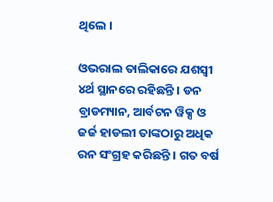ଥିଲେ ।

ଓଭରାଲ ତାଲିକାରେ ଯଶସ୍ୱୀ ୪ର୍ଥ ସ୍ଥାନରେ ରହିଛନ୍ତି । ଡନ ବ୍ରାଡମ୍ୟାନ, ଆର୍ବଟନ ୱିକ୍ସ ଓ ଜର୍ଜ ହାଡଲୀ ତାଙ୍କଠାରୁ ଅଧିକ ରନ ସଂଗ୍ରହ କରିଛନ୍ତି । ଗତ ବର୍ଷ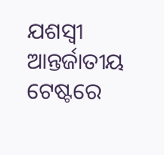ଯଶସ୍ୱୀ ଆନ୍ତର୍ଜାତୀୟ ଟେଷ୍ଟରେ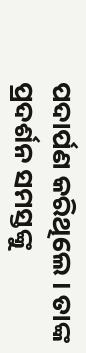ପଦାର୍ପଣ କରିଥିଲେ । ତାଙ୍କ ପ୍ରଦର୍ଶନ ସମସ୍ତଙ୍କୁ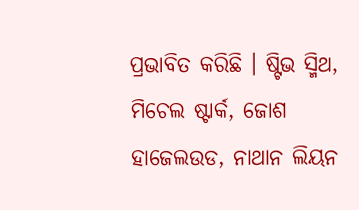ପ୍ରଭାବିତ କରିଛି । ଷ୍ଟିଭ ସ୍ମିଥ, ମିଚେଲ ଷ୍ଟାର୍କ, ଜୋଶ ହାଜେଲଉଡ, ନାଥାନ ଲିୟନ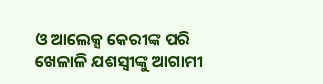ଓ ଆଲେକ୍ସ କେରୀଙ୍କ ପରି ଖେଳାଳି ଯଶସ୍ୱୀଙ୍କୁ ଆଗାମୀ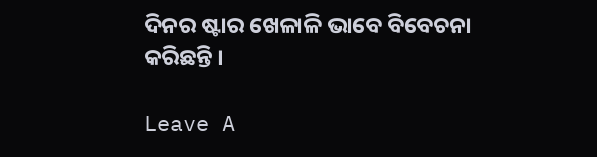ଦିନର ଷ୍ଟାର ଖେଳାଳି ଭାବେ ବିବେଚନା କରିଛନ୍ତି ।

Leave A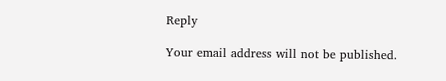Reply

Your email address will not be published.